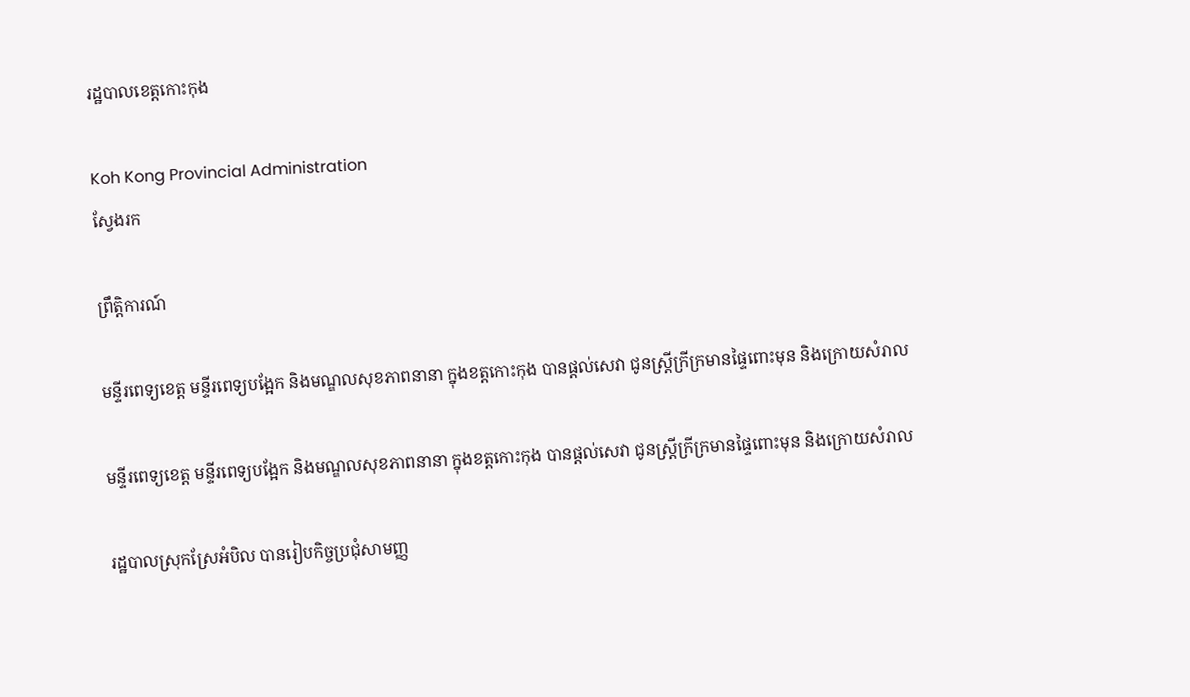រដ្ឋបាលខេត្តកោះកុង

Koh Kong Provincial Administration
ស្វែងរក

ព្រឹត្តិការណ៍

មន្ទីរពេទ្យខេត្ត មន្ទីរពេទ្យបង្អែក និងមណ្ឌលសុខភាពនានា ក្នុងខត្តកោះកុង បានផ្តល់សេវា ជូនស្ត្រីក្រីក្រមានផ្ទៃពោះមុន និងក្រោយសំរាល

មន្ទីរពេទ្យខេត្ត មន្ទីរពេទ្យបង្អែក និងមណ្ឌលសុខភាពនានា ក្នុងខត្តកោះកុង បានផ្តល់សេវា ជូនស្ត្រីក្រីក្រមានផ្ទៃពោះមុន និងក្រោយសំរាល

រដ្ឋបាលស្រុកស្រែអំបិល បានរៀបកិច្ចប្រជុំសាមញ្ញ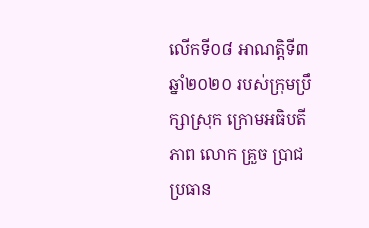លើកទី០៨ អាណត្តិទី៣ ឆ្នាំ២០២០ របស់ក្រុមប្រឹក្សាស្រុក ក្រោមអធិបតីភាព លោក គ្រួច ប្រាជ ប្រធាន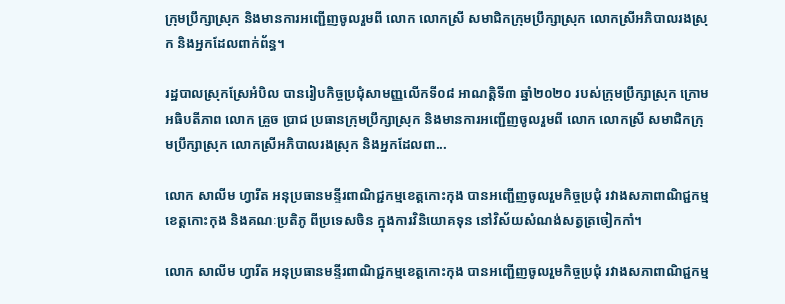ក្រុមប្រឹក្សាស្រុក និងមានការអញ្ជើញចូលរួមពី លោក លោកស្រី សមាជិកក្រុមប្រឹក្សាស្រុក លោកស្រីអភិបាលរងស្រុក និងអ្នកដែលពាក់ព័ន្ធ។

រដ្ឋបាលស្រុកស្រែអំបិល បានរៀបកិច្ចប្រជុំសាមញ្ញលើកទី០៨ អាណត្តិទី៣ ឆ្នាំ២០២០ របស់ក្រុមប្រឹក្សាស្រុក ក្រោមអធិបតីភាព លោក គ្រួច ប្រាជ ប្រធានក្រុមប្រឹក្សាស្រុក និងមានការអញ្ជើញចូលរួមពី លោក លោកស្រី សមាជិកក្រុមប្រឹក្សាស្រុក លោកស្រីអភិបាលរងស្រុក និងអ្នកដែលពា...

លោក សាលីម ហ្វារីត អនុប្រធានមន្ទីរពាណិជ្ជកម្មខេត្តកោះកុង បានអញ្ជើញចូលរួមកិច្ចប្រជុំ រវាងសភាពាណិជ្ជកម្មខេត្តកោះកុង និងគណៈប្រតិភូ ពីប្រទេសចិន ក្នុងការវិនិយោគទុន នៅវិស័យសំណង់សត្វត្រចៀកកាំ។

លោក សាលីម ហ្វារីត អនុប្រធានមន្ទីរពាណិជ្ជកម្មខេត្តកោះកុង បានអញ្ជើញចូលរួមកិច្ចប្រជុំ រវាងសភាពាណិជ្ជកម្ម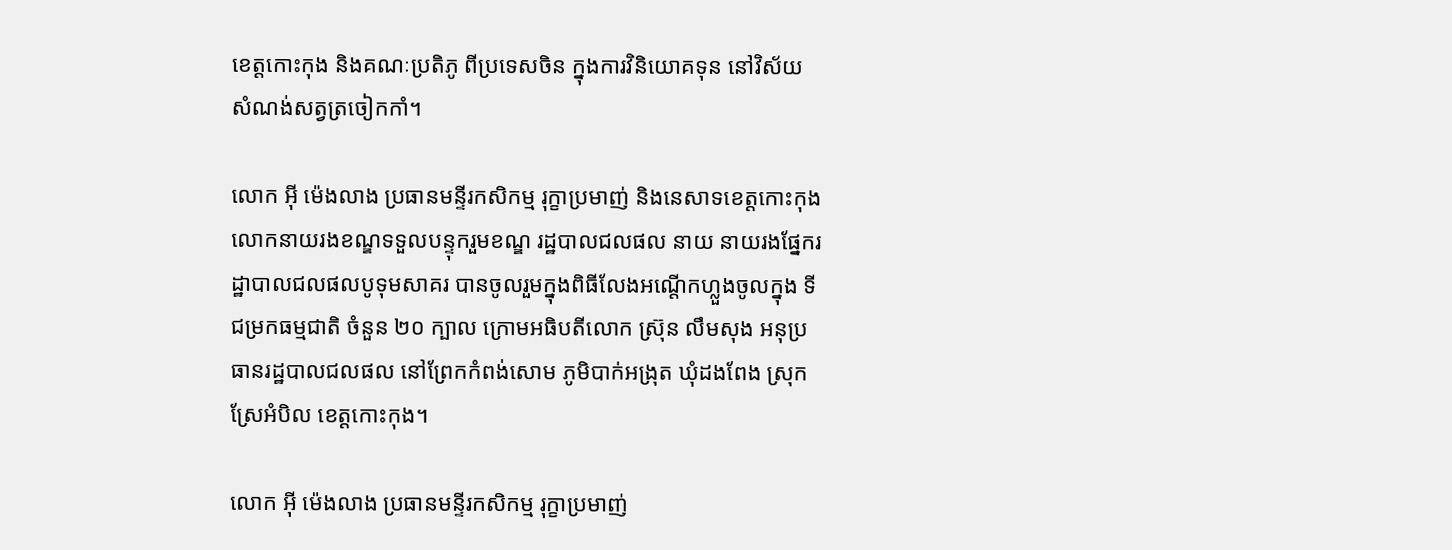ខេត្តកោះកុង និងគណៈប្រតិភូ ពីប្រទេសចិន ក្នុងការវិនិយោគទុន នៅវិស័យសំណង់សត្វត្រចៀកកាំ។

លោក អុី ម៉េងលាង ប្រធានមន្ទីរកសិកម្ម រុក្ខាប្រមាញ់ និងនេសាទខេត្តកោះកុង លោកនាយរងខណ្ឌទទួលបន្ទុករួមខណ្ឌ រដ្ឋបាលជលផល នាយ នាយរងផ្នែករដ្ឋាបាលជលផលបូទុមសាគរ បានចូលរួមក្នុងពិធីលែងអណ្តើកហ្លួងចូលក្នុង ទីជម្រកធម្មជាតិ ចំនួន ២០ ក្បាល ក្រោមអធិបតីលោក ស៊្រុន លឹមសុង អនុប្រធានរដ្ឋបាលជលផល នៅព្រែកកំពង់សោម ភូមិបាក់អង្រុត ឃុំដងពែង ស្រុកស្រែអំបិល ខេត្តកោះកុង។

លោក អុី ម៉េងលាង ប្រធានមន្ទីរកសិកម្ម រុក្ខាប្រមាញ់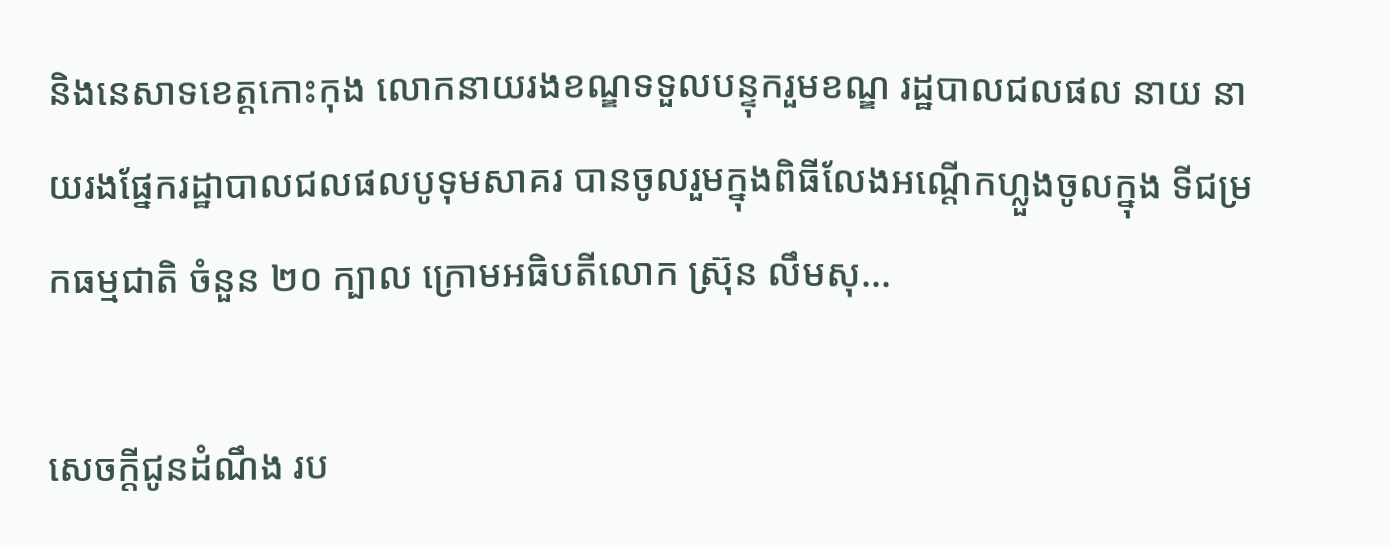និងនេសាទខេត្តកោះកុង លោកនាយរងខណ្ឌទទួលបន្ទុករួមខណ្ឌ រដ្ឋបាលជលផល នាយ នាយរងផ្នែករដ្ឋាបាលជលផលបូទុមសាគរ បានចូលរួមក្នុងពិធីលែងអណ្តើកហ្លួងចូលក្នុង ទីជម្រកធម្មជាតិ ចំនួន ២០ ក្បាល ក្រោមអធិបតីលោក ស៊្រុន លឹមសុ...

សេចក្តីជូនដំណឹង រប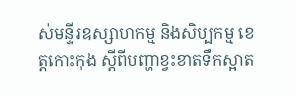ស់មន្ទីរឧស្សាហកម្ម និងសិប្បកម្ម ខេត្តកោះកុង ស្តីពីបញ្ហាខ្វះខាតទឹកស្អាត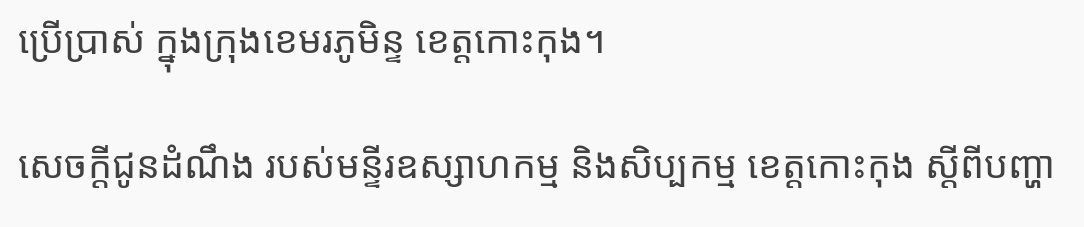ប្រេីប្រាស់ ក្នុងក្រុងខេមរភូមិន្ទ ខេត្តកោះកុង។

សេចក្តីជូនដំណឹង របស់មន្ទីរឧស្សាហកម្ម និងសិប្បកម្ម ខេត្តកោះកុង ស្តីពីបញ្ហា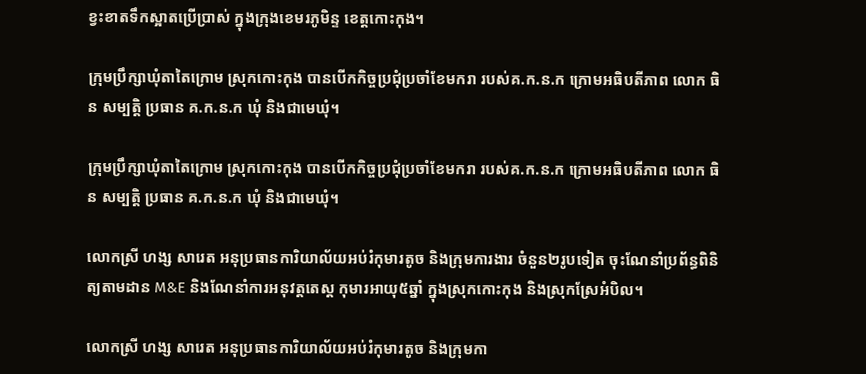ខ្វះខាតទឹកស្អាតប្រេីប្រាស់ ក្នុងក្រុងខេមរភូមិន្ទ ខេត្តកោះកុង។

ក្រុមប្រឹក្សាឃុំតាតៃក្រោម ស្រុកកោះកុង បានបើកកិច្ចប្រជុំប្រចាំខែមករា របស់គ.ក.ន.ក ក្រោមអធិបតីភាព លោក ធិន សម្បត្តិ ប្រធាន គ.ក.ន.ក ឃុំ និងជាមេឃុំ។

ក្រុមប្រឹក្សាឃុំតាតៃក្រោម ស្រុកកោះកុង បានបើកកិច្ចប្រជុំប្រចាំខែមករា របស់គ.ក.ន.ក ក្រោមអធិបតីភាព លោក ធិន សម្បត្តិ ប្រធាន គ.ក.ន.ក ឃុំ និងជាមេឃុំ។

លោកស្រី ហង្ស សារេត អនុប្រធានការិយាល័យអប់រំកុមារតូច និងក្រុមការងារ ចំនួន២រូបទៀត ចុះណែនាំប្រព័ន្ធពិនិត្យតាមដាន M&E និងណែនាំការអនុវត្តតេស្ត កុមារអាយុ៥ឆ្នាំ ក្នុងស្រុកកោះកុង និងស្រុកស្រែអំបិល។

លោកស្រី ហង្ស សារេត អនុប្រធានការិយាល័យអប់រំកុមារតូច និងក្រុមកា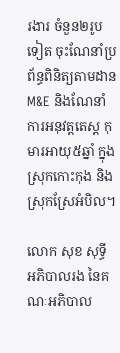រងារ ចំនួន២រូបទៀត ចុះណែនាំប្រព័ន្ធពិនិត្យតាមដាន M&E និងណែនាំការអនុវត្តតេស្ត កុមារអាយុ៥ឆ្នាំ ក្នុងស្រុកកោះកុង និងស្រុកស្រែអំបិល។

លោក សុខ សុទ្ធី អភិបាលរង នៃគណៈអភិបាល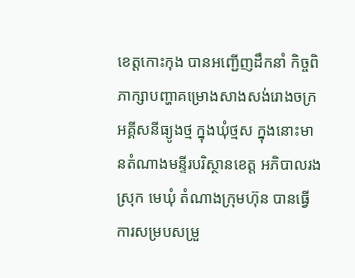ខេត្តកោះកុង បានអញ្ជើញដឹកនាំ កិច្ចពិភាក្សាបញ្ហាគម្រោងសាងសង់រោងចក្រអគ្គីសនីធ្យូងថ្ម ក្នុងឃុំថ្មស ក្នុងនោះមានតំណាងមន្ទីរបរិស្ថានខេត្ត អភិបាលរងស្រុក មេឃុំ តំណាងក្រុមហ៊ុន បានធ្វើការសម្របសម្រួ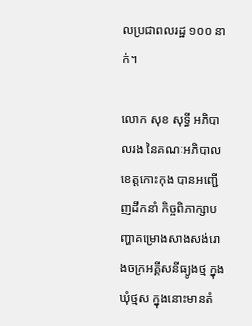លប្រជាពលរដ្ឋ ១០០ នាក់។

លោក សុខ សុទ្ធី អភិបាលរង នៃគណៈអភិបាលខេត្តកោះកុង បានអញ្ជើញដឹកនាំ កិច្ចពិភាក្សាបញ្ហាគម្រោងសាងសង់រោងចក្រអគ្គីសនីធ្យូងថ្ម ក្នុងឃុំថ្មស ក្នុងនោះមានតំ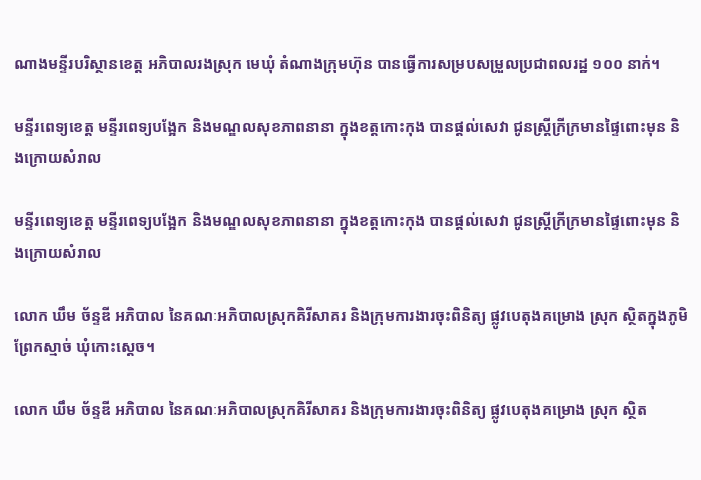ណាងមន្ទីរបរិស្ថានខេត្ត អភិបាលរងស្រុក មេឃុំ តំណាងក្រុមហ៊ុន បានធ្វើការសម្របសម្រួលប្រជាពលរដ្ឋ ១០០ នាក់។

មន្ទីរពេទ្យខេត្ត មន្ទីរពេទ្យបង្អែក និងមណ្ឌលសុខភាពនានា ក្នុងខត្តកោះកុង បានផ្តល់សេវា ជូនស្ត្រីក្រីក្រមានផ្ទៃពោះមុន និងក្រោយសំរាល

មន្ទីរពេទ្យខេត្ត មន្ទីរពេទ្យបង្អែក និងមណ្ឌលសុខភាពនានា ក្នុងខត្តកោះកុង បានផ្តល់សេវា ជូនស្ត្រីក្រីក្រមានផ្ទៃពោះមុន និងក្រោយសំរាល

លោក ឃឹម ច័ន្ទឌី អភិបាល នៃគណៈអភិបាលស្រុកគិរីសាគរ និងក្រុមការងារចុះពិនិត្យ ផ្លូវបេតុងគម្រោង ស្រុក ស្ថិតក្នុងភូមិព្រែកស្មាច់ ឃុំកោះស្តេច។

លោក ឃឹម ច័ន្ទឌី អភិបាល នៃគណៈអភិបាលស្រុកគិរីសាគរ និងក្រុមការងារចុះពិនិត្យ ផ្លូវបេតុងគម្រោង ស្រុក ស្ថិត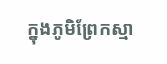ក្នុងភូមិព្រែកស្មា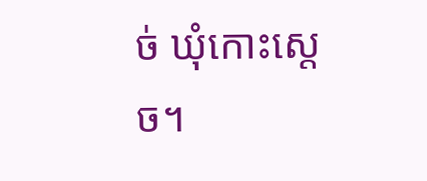ច់ ឃុំកោះស្តេច។